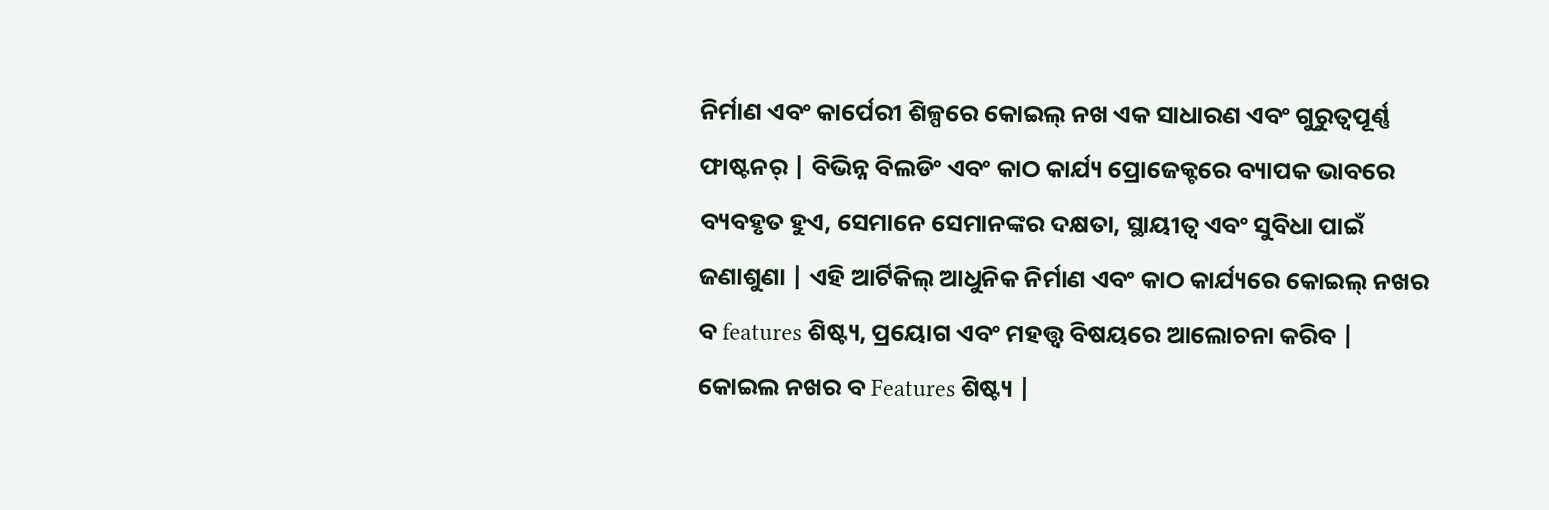ନିର୍ମାଣ ଏବଂ କାର୍ପେରୀ ଶିଳ୍ପରେ କୋଇଲ୍ ନଖ ଏକ ସାଧାରଣ ଏବଂ ଗୁରୁତ୍ୱପୂର୍ଣ୍ଣ ଫାଷ୍ଟନର୍ | ବିଭିନ୍ନ ବିଲଡିଂ ଏବଂ କାଠ କାର୍ଯ୍ୟ ପ୍ରୋଜେକ୍ଟରେ ବ୍ୟାପକ ଭାବରେ ବ୍ୟବହୃତ ହୁଏ, ସେମାନେ ସେମାନଙ୍କର ଦକ୍ଷତା, ସ୍ଥାୟୀତ୍ୱ ଏବଂ ସୁବିଧା ପାଇଁ ଜଣାଶୁଣା | ଏହି ଆର୍ଟିକିଲ୍ ଆଧୁନିକ ନିର୍ମାଣ ଏବଂ କାଠ କାର୍ଯ୍ୟରେ କୋଇଲ୍ ନଖର ବ features ଶିଷ୍ଟ୍ୟ, ପ୍ରୟୋଗ ଏବଂ ମହତ୍ତ୍ୱ ବିଷୟରେ ଆଲୋଚନା କରିବ |
କୋଇଲ ନଖର ବ Features ଶିଷ୍ଟ୍ୟ |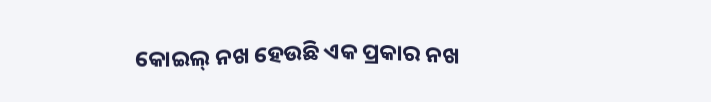କୋଇଲ୍ ନଖ ହେଉଛି ଏକ ପ୍ରକାର ନଖ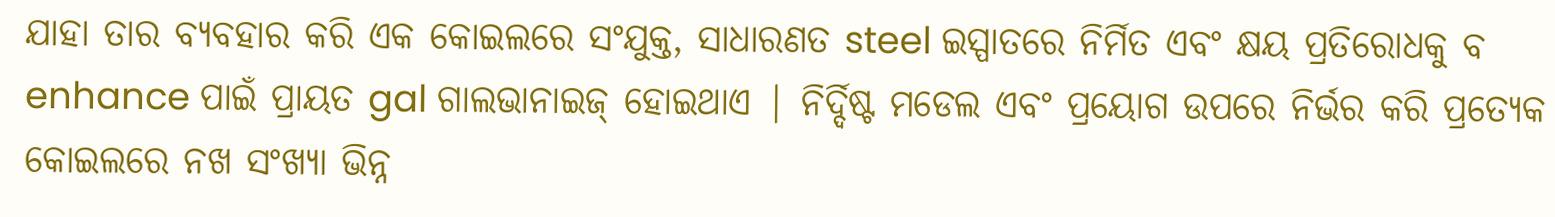ଯାହା ତାର ବ୍ୟବହାର କରି ଏକ କୋଇଲରେ ସଂଯୁକ୍ତ, ସାଧାରଣତ steel ଇସ୍ପାତରେ ନିର୍ମିତ ଏବଂ କ୍ଷୟ ପ୍ରତିରୋଧକୁ ବ enhance ପାଇଁ ପ୍ରାୟତ gal ଗାଲଭାନାଇଜ୍ ହୋଇଥାଏ | ନିର୍ଦ୍ଦିଷ୍ଟ ମଡେଲ ଏବଂ ପ୍ରୟୋଗ ଉପରେ ନିର୍ଭର କରି ପ୍ରତ୍ୟେକ କୋଇଲରେ ନଖ ସଂଖ୍ୟା ଭିନ୍ନ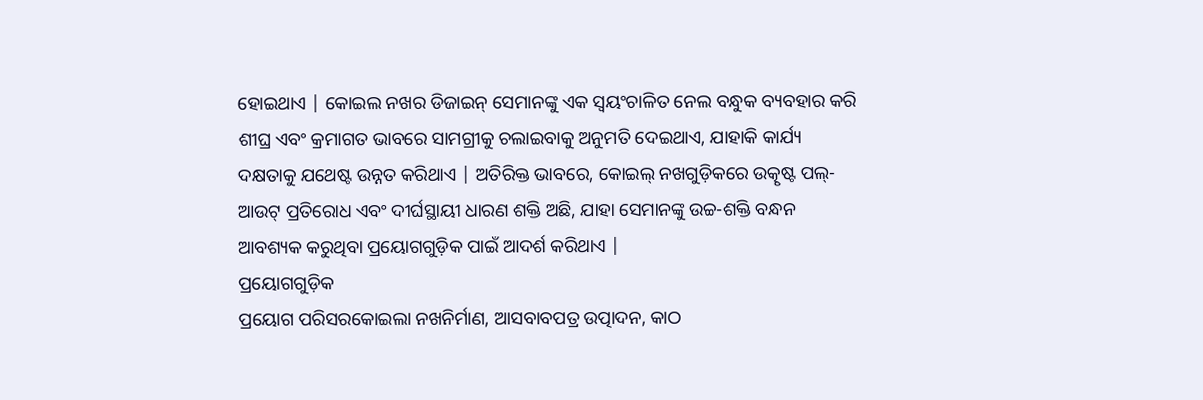ହୋଇଥାଏ | କୋଇଲ ନଖର ଡିଜାଇନ୍ ସେମାନଙ୍କୁ ଏକ ସ୍ୱୟଂଚାଳିତ ନେଲ ବନ୍ଧୁକ ବ୍ୟବହାର କରି ଶୀଘ୍ର ଏବଂ କ୍ରମାଗତ ଭାବରେ ସାମଗ୍ରୀକୁ ଚଲାଇବାକୁ ଅନୁମତି ଦେଇଥାଏ, ଯାହାକି କାର୍ଯ୍ୟ ଦକ୍ଷତାକୁ ଯଥେଷ୍ଟ ଉନ୍ନତ କରିଥାଏ | ଅତିରିକ୍ତ ଭାବରେ, କୋଇଲ୍ ନଖଗୁଡ଼ିକରେ ଉତ୍କୃଷ୍ଟ ପଲ୍-ଆଉଟ୍ ପ୍ରତିରୋଧ ଏବଂ ଦୀର୍ଘସ୍ଥାୟୀ ଧାରଣ ଶକ୍ତି ଅଛି, ଯାହା ସେମାନଙ୍କୁ ଉଚ୍ଚ-ଶକ୍ତି ବନ୍ଧନ ଆବଶ୍ୟକ କରୁଥିବା ପ୍ରୟୋଗଗୁଡ଼ିକ ପାଇଁ ଆଦର୍ଶ କରିଥାଏ |
ପ୍ରୟୋଗଗୁଡ଼ିକ
ପ୍ରୟୋଗ ପରିସରକୋଇଲା ନଖନିର୍ମାଣ, ଆସବାବପତ୍ର ଉତ୍ପାଦନ, କାଠ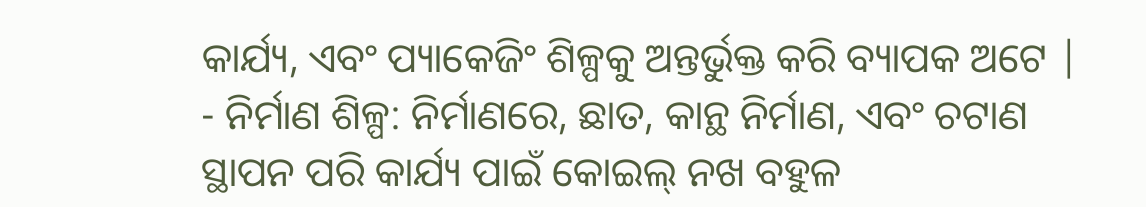କାର୍ଯ୍ୟ, ଏବଂ ପ୍ୟାକେଜିଂ ଶିଳ୍ପକୁ ଅନ୍ତର୍ଭୁକ୍ତ କରି ବ୍ୟାପକ ଅଟେ |
- ନିର୍ମାଣ ଶିଳ୍ପ: ନିର୍ମାଣରେ, ଛାତ, କାନ୍ଥ ନିର୍ମାଣ, ଏବଂ ଚଟାଣ ସ୍ଥାପନ ପରି କାର୍ଯ୍ୟ ପାଇଁ କୋଇଲ୍ ନଖ ବହୁଳ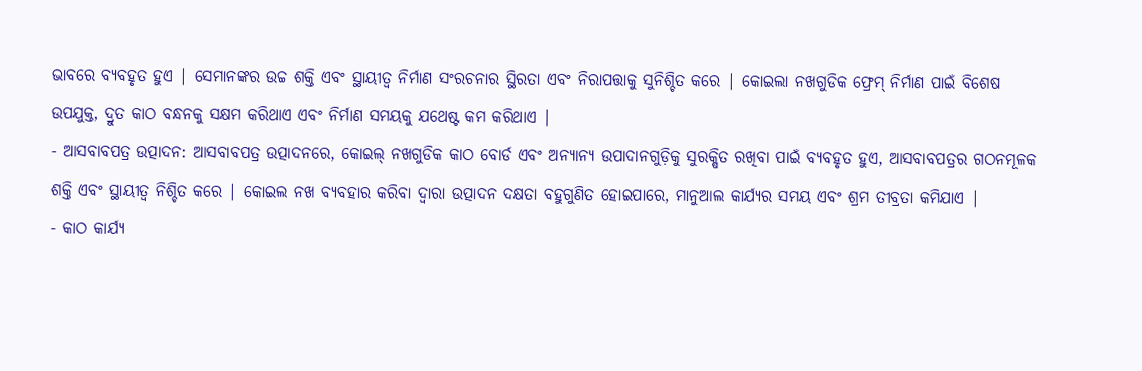ଭାବରେ ବ୍ୟବହୃତ ହୁଏ | ସେମାନଙ୍କର ଉଚ୍ଚ ଶକ୍ତି ଏବଂ ସ୍ଥାୟୀତ୍ୱ ନିର୍ମାଣ ସଂରଚନାର ସ୍ଥିରତା ଏବଂ ନିରାପତ୍ତାକୁ ସୁନିଶ୍ଚିତ କରେ | କୋଇଲା ନଖଗୁଡିକ ଫ୍ରେମ୍ ନିର୍ମାଣ ପାଇଁ ବିଶେଷ ଉପଯୁକ୍ତ, ଦ୍ରୁତ କାଠ ବନ୍ଧନକୁ ସକ୍ଷମ କରିଥାଏ ଏବଂ ନିର୍ମାଣ ସମୟକୁ ଯଥେଷ୍ଟ କମ କରିଥାଏ |
- ଆସବାବପତ୍ର ଉତ୍ପାଦନ: ଆସବାବପତ୍ର ଉତ୍ପାଦନରେ, କୋଇଲ୍ ନଖଗୁଡିକ କାଠ ବୋର୍ଡ ଏବଂ ଅନ୍ୟାନ୍ୟ ଉପାଦାନଗୁଡ଼ିକୁ ସୁରକ୍ଷିତ ରଖିବା ପାଇଁ ବ୍ୟବହୃତ ହୁଏ, ଆସବାବପତ୍ରର ଗଠନମୂଳକ ଶକ୍ତି ଏବଂ ସ୍ଥାୟୀତ୍ୱ ନିଶ୍ଚିତ କରେ | କୋଇଲ ନଖ ବ୍ୟବହାର କରିବା ଦ୍ୱାରା ଉତ୍ପାଦନ ଦକ୍ଷତା ବହୁଗୁଣିତ ହୋଇପାରେ, ମାନୁଆଲ କାର୍ଯ୍ୟର ସମୟ ଏବଂ ଶ୍ରମ ତୀବ୍ରତା କମିଯାଏ |
- କାଠ କାର୍ଯ୍ୟ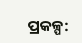ପ୍ରକଳ୍ପ: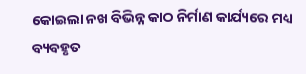କୋଇଲା ନଖ ବିଭିନ୍ନ କାଠ ନିର୍ମାଣ କାର୍ଯ୍ୟରେ ମଧ୍ୟ ବ୍ୟବହୃତ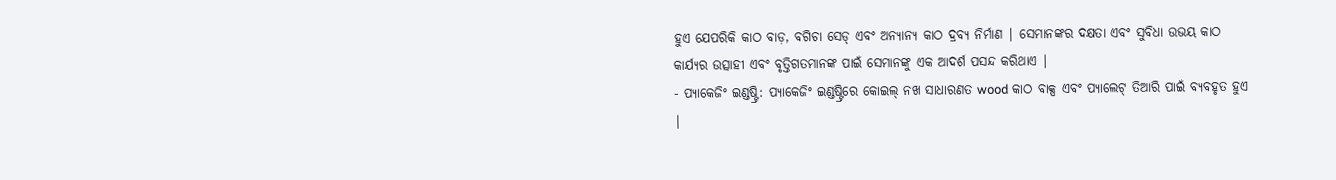ହୁଏ ଯେପରିକି କାଠ ବାଡ଼, ବଗିଚା ସେଡ୍ ଏବଂ ଅନ୍ୟାନ୍ୟ କାଠ ଦ୍ରବ୍ୟ ନିର୍ମାଣ | ସେମାନଙ୍କର ଦକ୍ଷତା ଏବଂ ସୁବିଧା ଉଭୟ କାଠ କାର୍ଯ୍ୟର ଉତ୍ସାହୀ ଏବଂ ବୃତ୍ତିଗତମାନଙ୍କ ପାଇଁ ସେମାନଙ୍କୁ ଏକ ଆଦର୍ଶ ପସନ୍ଦ କରିଥାଏ |
- ପ୍ୟାକେଜିଂ ଇଣ୍ଡଷ୍ଟ୍ରି: ପ୍ୟାକେଜିଂ ଇଣ୍ଡଷ୍ଟ୍ରିରେ କୋଇଲ୍ ନଖ ସାଧାରଣତ wood କାଠ ବାକ୍ସ ଏବଂ ପ୍ୟାଲେଟ୍ ତିଆରି ପାଇଁ ବ୍ୟବହୃତ ହୁଏ |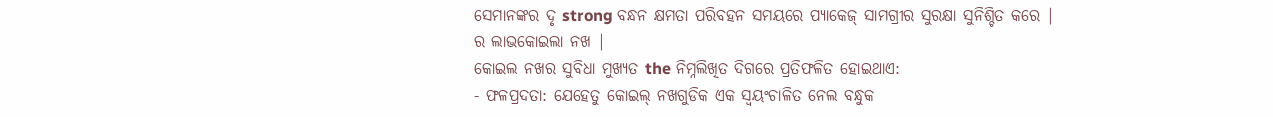ସେମାନଙ୍କର ଦୃ strong ବନ୍ଧନ କ୍ଷମତା ପରିବହନ ସମୟରେ ପ୍ୟାକେଜ୍ ସାମଗ୍ରୀର ସୁରକ୍ଷା ସୁନିଶ୍ଚିତ କରେ |
ର ଲାଭକୋଇଲା ନଖ |
କୋଇଲ ନଖର ସୁବିଧା ମୁଖ୍ୟତ the ନିମ୍ନଲିଖିତ ଦିଗରେ ପ୍ରତିଫଳିତ ହୋଇଥାଏ:
- ଫଳପ୍ରଦତା: ଯେହେତୁ କୋଇଲ୍ ନଖଗୁଡିକ ଏକ ସ୍ୱୟଂଚାଳିତ ନେଲ ବନ୍ଧୁକ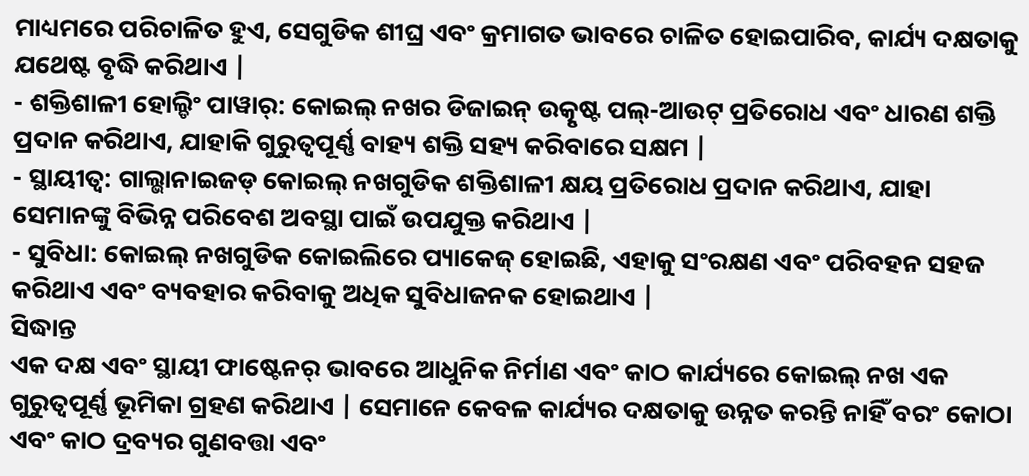ମାଧ୍ୟମରେ ପରିଚାଳିତ ହୁଏ, ସେଗୁଡିକ ଶୀଘ୍ର ଏବଂ କ୍ରମାଗତ ଭାବରେ ଚାଳିତ ହୋଇପାରିବ, କାର୍ଯ୍ୟ ଦକ୍ଷତାକୁ ଯଥେଷ୍ଟ ବୃଦ୍ଧି କରିଥାଏ |
- ଶକ୍ତିଶାଳୀ ହୋଲ୍ଡିଂ ପାୱାର୍: କୋଇଲ୍ ନଖର ଡିଜାଇନ୍ ଉତ୍କୃଷ୍ଟ ପଲ୍-ଆଉଟ୍ ପ୍ରତିରୋଧ ଏବଂ ଧାରଣ ଶକ୍ତି ପ୍ରଦାନ କରିଥାଏ, ଯାହାକି ଗୁରୁତ୍ୱପୂର୍ଣ୍ଣ ବାହ୍ୟ ଶକ୍ତି ସହ୍ୟ କରିବାରେ ସକ୍ଷମ |
- ସ୍ଥାୟୀତ୍ୱ: ଗାଲ୍ଭାନାଇଜଡ୍ କୋଇଲ୍ ନଖଗୁଡିକ ଶକ୍ତିଶାଳୀ କ୍ଷୟ ପ୍ରତିରୋଧ ପ୍ରଦାନ କରିଥାଏ, ଯାହା ସେମାନଙ୍କୁ ବିଭିନ୍ନ ପରିବେଶ ଅବସ୍ଥା ପାଇଁ ଉପଯୁକ୍ତ କରିଥାଏ |
- ସୁବିଧା: କୋଇଲ୍ ନଖଗୁଡିକ କୋଇଲିରେ ପ୍ୟାକେଜ୍ ହୋଇଛି, ଏହାକୁ ସଂରକ୍ଷଣ ଏବଂ ପରିବହନ ସହଜ କରିଥାଏ ଏବଂ ବ୍ୟବହାର କରିବାକୁ ଅଧିକ ସୁବିଧାଜନକ ହୋଇଥାଏ |
ସିଦ୍ଧାନ୍ତ
ଏକ ଦକ୍ଷ ଏବଂ ସ୍ଥାୟୀ ଫାଷ୍ଟେନର୍ ଭାବରେ ଆଧୁନିକ ନିର୍ମାଣ ଏବଂ କାଠ କାର୍ଯ୍ୟରେ କୋଇଲ୍ ନଖ ଏକ ଗୁରୁତ୍ୱପୂର୍ଣ୍ଣ ଭୂମିକା ଗ୍ରହଣ କରିଥାଏ | ସେମାନେ କେବଳ କାର୍ଯ୍ୟର ଦକ୍ଷତାକୁ ଉନ୍ନତ କରନ୍ତି ନାହିଁ ବରଂ କୋଠା ଏବଂ କାଠ ଦ୍ରବ୍ୟର ଗୁଣବତ୍ତା ଏବଂ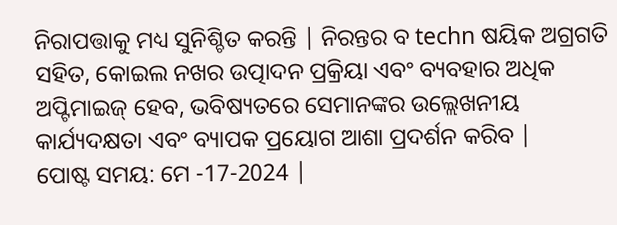ନିରାପତ୍ତାକୁ ମଧ୍ୟ ସୁନିଶ୍ଚିତ କରନ୍ତି | ନିରନ୍ତର ବ techn ଷୟିକ ଅଗ୍ରଗତି ସହିତ, କୋଇଲ ନଖର ଉତ୍ପାଦନ ପ୍ରକ୍ରିୟା ଏବଂ ବ୍ୟବହାର ଅଧିକ ଅପ୍ଟିମାଇଜ୍ ହେବ, ଭବିଷ୍ୟତରେ ସେମାନଙ୍କର ଉଲ୍ଲେଖନୀୟ କାର୍ଯ୍ୟଦକ୍ଷତା ଏବଂ ବ୍ୟାପକ ପ୍ରୟୋଗ ଆଶା ପ୍ରଦର୍ଶନ କରିବ |
ପୋଷ୍ଟ ସମୟ: ମେ -17-2024 |